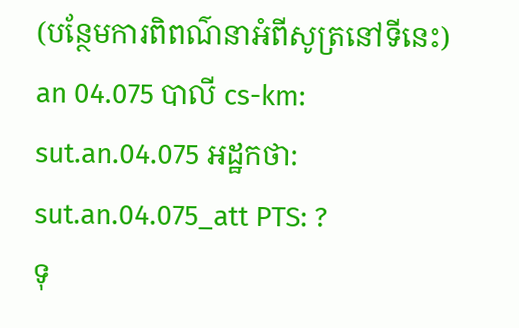(បន្ថែមការពិពណ៌នាអំពីសូត្រនៅទីនេះ)
an 04.075 បាលី cs-km: sut.an.04.075 អដ្ឋកថា: sut.an.04.075_att PTS: ?
ទុ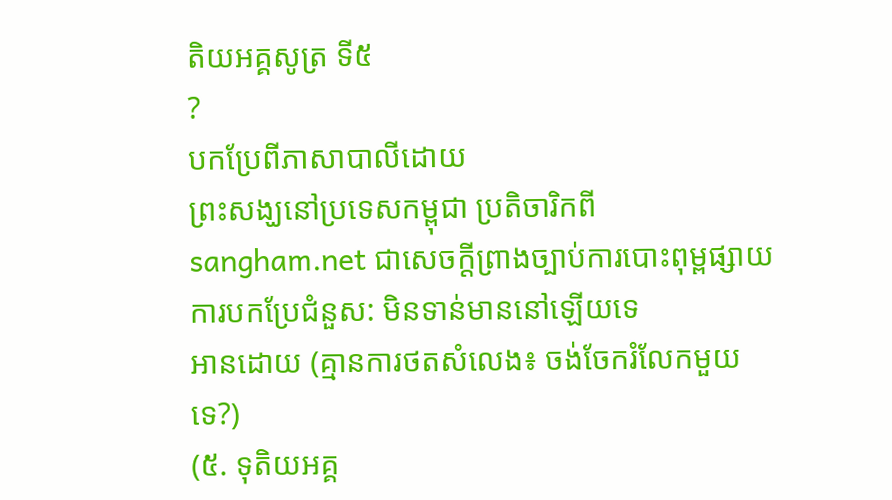តិយអគ្គសូត្រ ទី៥
?
បកប្រែពីភាសាបាលីដោយ
ព្រះសង្ឃនៅប្រទេសកម្ពុជា ប្រតិចារិកពី sangham.net ជាសេចក្តីព្រាងច្បាប់ការបោះពុម្ពផ្សាយ
ការបកប្រែជំនួស: មិនទាន់មាននៅឡើយទេ
អានដោយ (គ្មានការថតសំលេង៖ ចង់ចែករំលែកមួយទេ?)
(៥. ទុតិយអគ្គ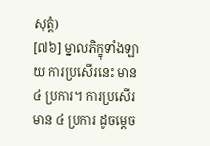សុត្តំ)
[៧៦] ម្នាលភិក្ខុទាំងឡាយ ការប្រសើរនេះ មាន ៤ ប្រការ។ ការប្រសើរ មាន ៤ ប្រការ ដូចម្តេច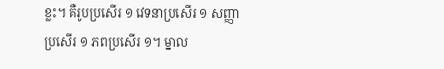ខ្លះ។ គឺរូបប្រសើរ ១ វេទនាប្រសើរ ១ សញ្ញាប្រសើរ ១ ភពប្រសើរ ១។ ម្នាល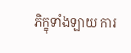ភិក្ខុទាំងឡាយ ការ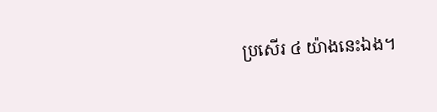ប្រសើរ ៤ យ៉ាងនេះឯង។